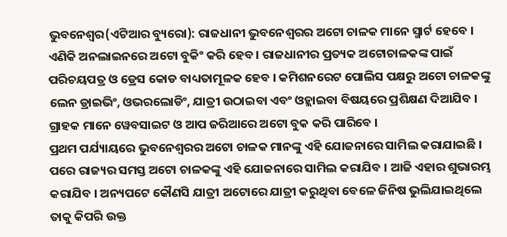ଭୁବନେଶ୍ୱର(ଏଟିଆର ବ୍ୟୁରୋ): ରାଜଧାନୀ ଭୁବନେଶ୍ୱରର ଅଟୋ ଚାଳକ ମାନେ ସ୍ମାର୍ଟ ହେବେ । ଏଣିକି ଅନଲାଇନରେ ଅଟୋ ବୁକିଂ କରି ହେବ । ରାଜଧାନୀର ପ୍ରତ୍ୟକ ଅଟୋଚାଳକଙ୍କ ପାଇଁ ପରିଚୟପତ୍ର ଓ ଡ୍ରେସ କୋଡ ବାଧ୍ୟତାମୂଳକ ହେବ । କମିଶନରେଟ ପୋଲିସ ପକ୍ଷରୁ ଅଟୋ ଚାଳକଙ୍କୁ ଲେନ ଡ୍ରାଇଭିଂ, ଓଭରଲୋଡିଂ, ଯାତ୍ରୀ ଉଠାଇବା ଏବଂ ଓହ୍ଲାଇବା ବିଷୟରେ ପ୍ରଶିକ୍ଷଣ ଦିଆଯିବ । ଗ୍ରାହକ ମାନେ ୱେବସାଇଟ ଓ ଆପ ଜରିଆରେ ଅଟୋ ବୁକ କରି ପାରିବେ ।
ପ୍ରଥମ ପର୍ଯ୍ୟାୟରେ ଭୁବନେଶ୍ୱରର ଅଟୋ ଚାଳକ ମାନଙ୍କୁ ଏହି ଯୋଜନାରେ ସାମିଲ କରାଯାଇଛି । ପରେ ରାଜ୍ୟର ସମସ୍ତ ଅଟୋ ଚାଳକଙ୍କୁ ଏହି ଯୋଜନାରେ ସାମିଲ କରାଯିବ । ଆଜି ଏହାର ଶୁଭାରମ୍ଭ କରାଯିବ । ଅନ୍ୟପଟେ କୌଣସି ଯାତ୍ରୀ ଅଟୋରେ ଯାତ୍ରୀ କରୁଥିବା ବେଳେ ଜିନିଷ ଭୁଲିଯାଇଥିଲେ ତାକୁ କିପରି ଉକ୍ତ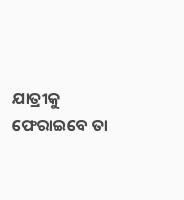ଯାତ୍ରୀକୁ ଫେରାଇବେ ତା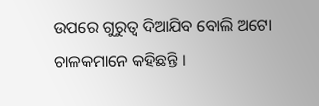ଉପରେ ଗୁରୁତ୍ୱ ଦିଆଯିବ ବୋଲି ଅଟୋ ଚାଳକମାନେ କହିଛନ୍ତି ।